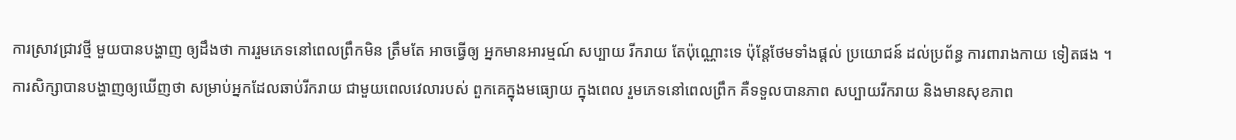ការស្រាវជ្រាវថ្មី មួយបានបង្ហាញ ឲ្យដឹងថា ការរួមភេទនៅពេលព្រឹកមិន ត្រឹមតែ អាចធ្វើឲ្យ អ្នកមានអារម្មណ៍ សប្បាយ រីករាយ តែប៉ុណ្ណោះទេ ប៉ុន្តែថែមទាំងផ្តល់ ប្រយោជន៍ ដល់ប្រព័ន្ធ ការពារាងកាយ ទៀតផង ។
ការសិក្សាបានបង្ហាញឲ្យឃើញថា សម្រាប់អ្នកដែលឆាប់រីករាយ ជាមួយពេលវេលារបស់ ពួកគេក្នុងមធ្យោយ ក្នុងពេល រួមភេទនៅពេលព្រឹក គឺទទួលបានភាព សប្បាយរីករាយ និងមានសុខភាព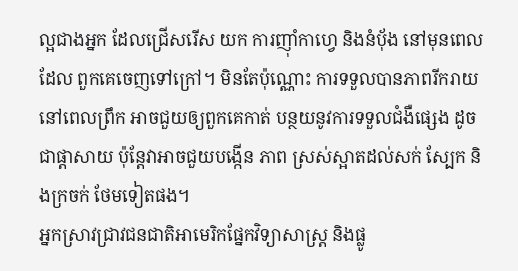ល្អជាងអ្នក ដែលជ្រើសរើស យក ការញ៉ាំកាហ្វេ និងនំបុ័ង នៅមុនពេលដែល ពួកគេចេញទៅក្រៅ។ មិនតែប៉ុណ្ណោះ ការទទួលបានភាពរីករាយ នៅពេលព្រឹក អាចជួយឲ្យពួកគេកាត់ បន្ថយនូវការទទួលជំងឺផ្សេង ដូចជាផ្ដាសាយ ប៉ុន្តែវាអាចជួយបង្កើន ភាព ស្រស់ស្អាតដល់សក់ ស្បែក និងក្រចក់ ថែមទៀតផង។
អ្នកស្រាវជ្រាវជនជាតិអាមេរិកផ្នែកវិទ្យាសាស្ត្រ និងផ្លូ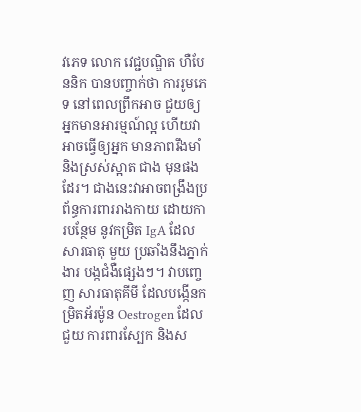វភេទ លោក វេជ្ជបណ្ឌិត ហឺបែននិក បានបញ្ចាក់ថា ការរូមភេទ នៅពេលព្រឹកអាច ជួយឲ្យអ្នកមានអារម្មណ៍ល្អ ហើយវាអាចធ្វើឲ្យអ្នក មានភាពរឹងមាំ និងស្រស់ស្អាត ជាង មុនផងដែរ។ ជាងនេះវាអាចពង្រឹងប្រព័ន្ធការពាររាងកាយ ដោយការបន្ថែម នូវកម្រិត IgA ដែលសារធាតុ មួយ ប្រឆាំងនឹងភ្នាក់ងារ បង្កជំងឺផ្សេងៗ។ វាបញ្ចេញ សារធាតុគីមី ដែលបង្កើនកម្រិតអ័រម៉ូន Oestrogen ដែលជួយ ការពារស្បែក និងស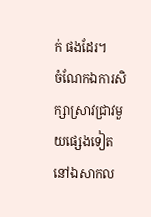ក់ ផងដែរ។
ចំណែកឯការសិក្សាស្រាវជ្រាវមួយផ្សេងទៀត នៅឯសាកល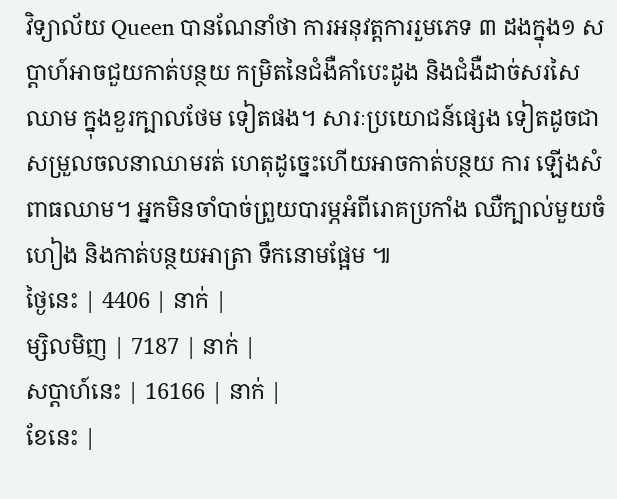វិទ្យាល័យ Queen បានណែនាំថា ការអនុវត្តការរួមភេទ ៣ ដងក្នុង១ សប្ដាហ៍អាចជួយកាត់បន្ថយ កម្រិតនៃជំងឺគាំបេះដូង និងជំងឺដាច់សរសៃឈាម ក្នុងខួរក្បាលថែម ទៀតផង។ សារៈប្រយោជន៍ផ្សេង ទៀតដូចជា សម្រួលចលនាឈាមរត់ ហេតុដូច្នេះហើយអាចកាត់បន្ថយ ការ ឡើងសំពាធឈាម។ អ្នកមិនចាំបាច់ព្រួយបារម្ភអំពីរោគប្រកាំង ឈឺក្បាល់មួយចំហៀង និងកាត់បន្ថយអាត្រា ទឹកនោមផ្អែម ៕
ថ្ងៃនេះ | 4406 | នាក់ |
ម្សិលមិញ | 7187 | នាក់ |
សប្ដាហ៍នេះ | 16166 | នាក់ |
ខែនេះ |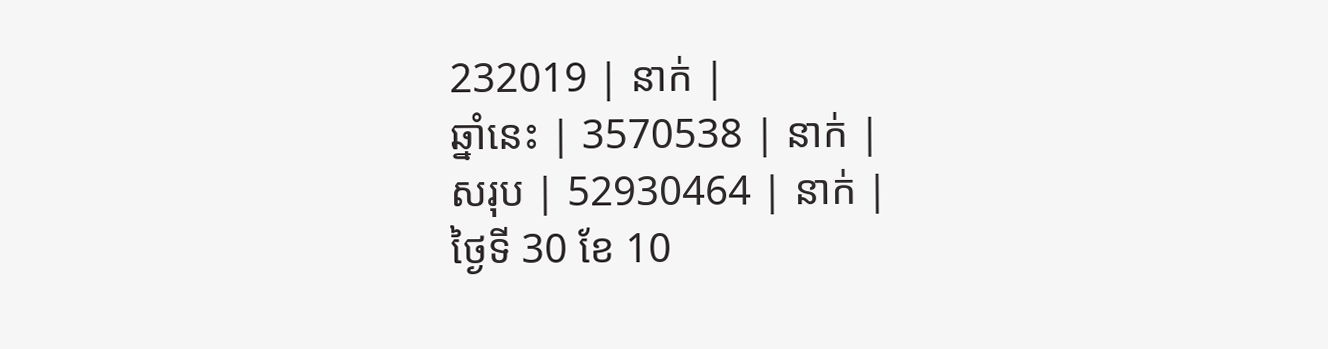232019 | នាក់ |
ឆ្នាំនេះ | 3570538 | នាក់ |
សរុប | 52930464 | នាក់ |
ថ្ងៃទី 30 ខែ 10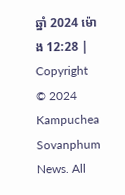ឆ្នាំ 2024 ម៉ោង 12:28 |
Copyright © 2024 Kampuchea Sovanphum News. All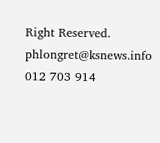Right Reserved. phlongret@ksnews.info 012 703 914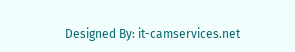Designed By: it-camservices.net